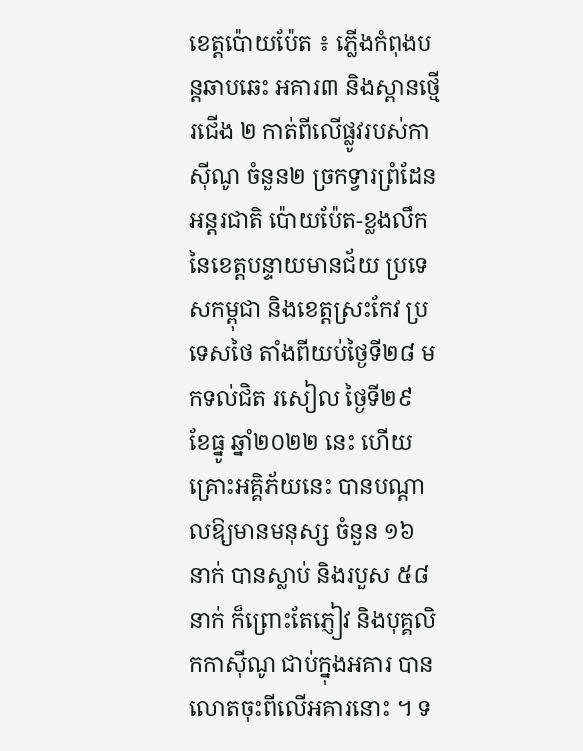ខេត្តប៉ោយប៉ែត ៖ ភ្លើងកំពុងបន្តឆាបឆេះ អគារ៣ និងស្ពានថ្មើរជើង ២ កាត់ពីលើផ្លូវរបស់កាស៊ីណូ ចំនួន២ ច្រកទ្វារព្រំដែន អន្តរជាតិ ប៉ោយប៉ែត-ខ្លងលឹក នៃខេត្តបន្ទាយមានជ័យ ប្រទេសកម្ពុជា និងខេត្តស្រះកែវ ប្រទេសថៃ តាំងពីយប់ថ្ងៃទី២៨ មកទល់ជិត រសៀល ថ្ងៃទី២៩ ខែធ្នូ ឆ្នាំ២០២២ នេះ ហើយគ្រោះអគ្គិភ័យនេះ បានបណ្តាលឱ្យមានមនុស្ស ចំនួន ១៦ នាក់ បានស្លាប់ និងរបួស ៥៨ នាក់ ក៏ព្រោះតែភ្ញៀវ និងបុគ្គលិកកាស៊ីណូ ជាប់ក្នុងអគារ បានលោតចុះពីលើអគារនោះ ។ ទ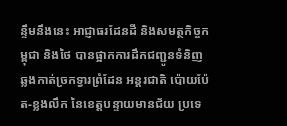ន្ទឹមនឹងនេះ អាជ្ញាធរដែនដី និងសមត្ថកិច្ចកម្ពុជា និងថៃ បានផ្អាកការដឹកជញ្ជូនទំនិញ ឆ្លងកាត់ច្រកទ្វារព្រំដែន អន្តរជាតិ ប៉ោយប៉ែត-ខ្លងលឹក នៃខេត្តបន្ទាយមានជ័យ ប្រទេ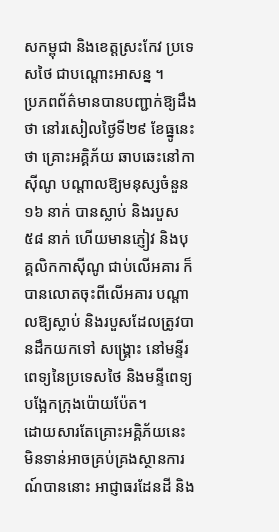សកម្ពុជា និងខេត្តស្រះកែវ ប្រទេសថៃ ជាបណ្ដោះអាសន្ន ។
ប្រភពព័ត៌មានបានបញ្ជាក់ឱ្យដឹងថា នៅរសៀលថ្ងៃទី២៩ ខែធ្នូនេះថា គ្រោះអគ្គិភ័យ ឆាបឆេះនៅកាស៊ីណូ បណ្តាលឱ្យមនុស្សចំនួន ១៦ នាក់ បានស្លាប់ និងរបួស ៥៨ នាក់ ហេីយមានភ្ញៀវ និងបុគ្គលិកកាស៊ីណូ ជាប់លើអគារ ក៏បានលោតចុះពីលើអគារ បណ្តាលឱ្យស្លាប់ និងរបួសដែលត្រូវបានដឹកយកទៅ សង្គ្រោះ នៅមន្ទីរពេទ្យនៃប្រទេសថៃ និងមន្ទីពេទ្យបង្អែកក្រុងប៉ោយប៉ែត។
ដោយសារតែគ្រោះអគ្គិភ័យនេះ មិនទាន់អាចគ្រប់គ្រងស្ថានការណ៍បាននោះ អាជ្ញាធរដែនដី និង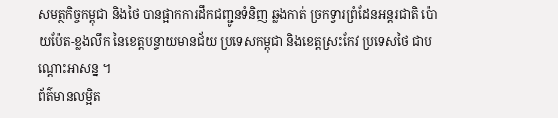សមត្ថកិច្ចកម្ពុជា និងថៃ បានផ្អាកការដឹកជញ្ជូនទំនិញ ឆ្លងកាត់ ច្រកទ្វារព្រំដែនអន្តរជាតិ ប៉ោយប៉ែត-ខ្លងលឹក នៃខេត្តបន្ទាយមានជ័យ ប្រទេសកម្ពុជា និងខេត្តស្រះកែវ ប្រទេសថៃ ជាបណ្ដោះអាសន្ន ។
ព័ត៌មានលម្អិត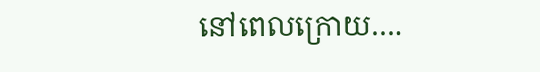នៅពេលក្រោយ….